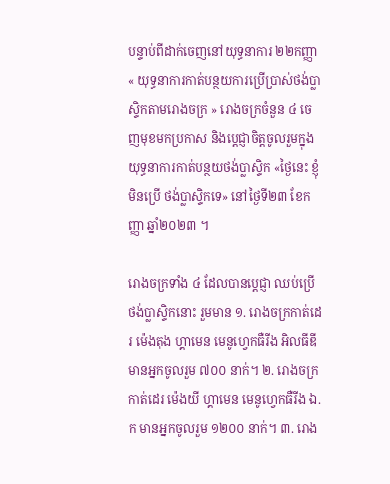បន្ទាប់ពីដាក់ចេញនៅយុទ្ធនាការ ២២កញ្ញា « យុទ្ធនាការកាត់បន្ថយការប្រើប្រាស់ថង់ប្លាស្ទិកតាមរោងចក្រ » រោងចក្រចំនួន ៤ ចេញមុខមកប្រកាស និងប្តេជ្ញាចិត្តចូលរួមក្នុង យុទ្ធនាការកាត់បន្ថយថង់ប្លាស្ទិក «ថ្ងៃនេះ ខ្ញុំមិនប្រើ ថង់ប្លាស្ទិកទេ» នៅថ្ងៃទី២៣ ខែកញ្ញា ឆ្នាំ២០២៣ ។

រោងចក្រទាំង ៤ ដែលបានប្តេជ្ញា ឈប់ប្រើថង់ប្លាស្ទិកនោះ រួមមាន ១. រោងចក្រកាត់ដេរ ម៉េងតុង ហ្គាមេន មេនូហ្វេកធឺរីង អិលធីឌី មានអ្នកចូលរួម ៧០០ នាក់។ ២. រោងចក្រកាត់ដេរ ម៉េងយី ហ្គាមេន មេនូហ្វេកធឺរីង ឯ.ក មានអ្នកចូលរួម ១២០០ នាក់។ ៣. រោង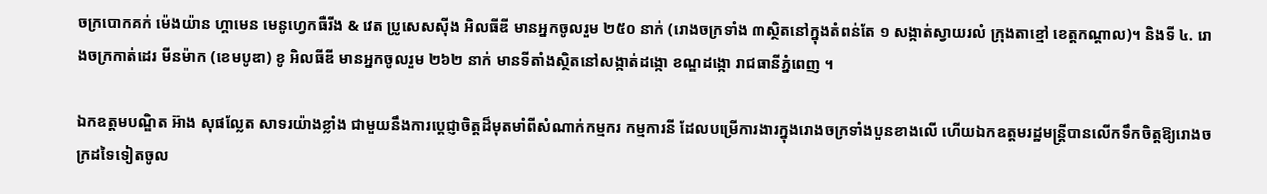ចក្របោកគក់ ម៉េងយ៉ាន ហ្គាមេន មេនូហ្វេកធឺរីង & វេត ប្រូសេសស៊ីង អិលធីឌី មានអ្នកចូលរួម ២៥០ នាក់ (រោងចក្រទាំង ៣ស្ថិតនៅក្នុងតំពន់តែ ១ សង្កាត់ស្វាយរលំ ក្រុងតាខ្មៅ ខេត្តកណ្តាល)។ និងទី ៤. រោងចក្រកាត់ដេរ មីនម៉ាក (ខេមបូឌា) ខូ អិលធីឌី មានអ្នកចូលរួម ២៦២ នាក់ មានទីតាំងស្ថិតនៅសង្កាត់ដង្កោ ខណ្ឌដង្កោ រាជធានីភ្នំពេញ ។

ឯកឧត្តមបណ្ឌិត អ៊ាង សុផល្លែត សាទរយ៉ាងខ្លាំង ជាមួយនឹងការប្តេជ្ញាចិត្តដ៏មុតមាំពីសំណាក់កម្មករ កម្មការនី ដែលបម្រើការងារក្នុងរោងចក្រទាំងបួនខាងលើ ហើយឯកឧត្តមរដ្ឋមន្រ្តីបានលើកទឹកចិត្តឱ្យរោងចក្រដទៃទៀតចូល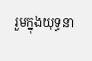រួមក្នុងយុទ្ធនា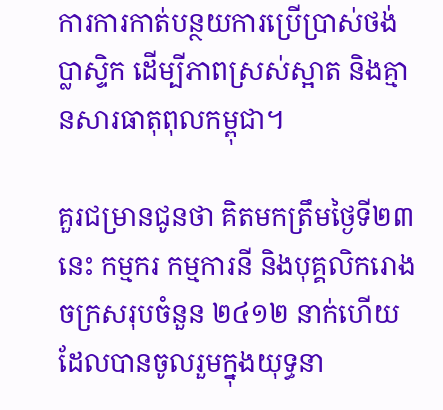ការការកាត់បន្ថយការប្រើប្រាស់ថង់ប្លាស្ទិក ដើម្បីភាពស្រស់ស្អាត និងគ្មានសារធាតុពុលកម្ពុជា។

គួរជម្រានជូនថា គិតមកត្រឹមថ្ងៃទី២៣នេះ កម្មករ កម្មការនី និងបុគ្គលិករោងចក្រសរុបចំនួន ២៤១២ នាក់ហើយ ដែលបានចូលរួមក្នុងយុទ្ធនា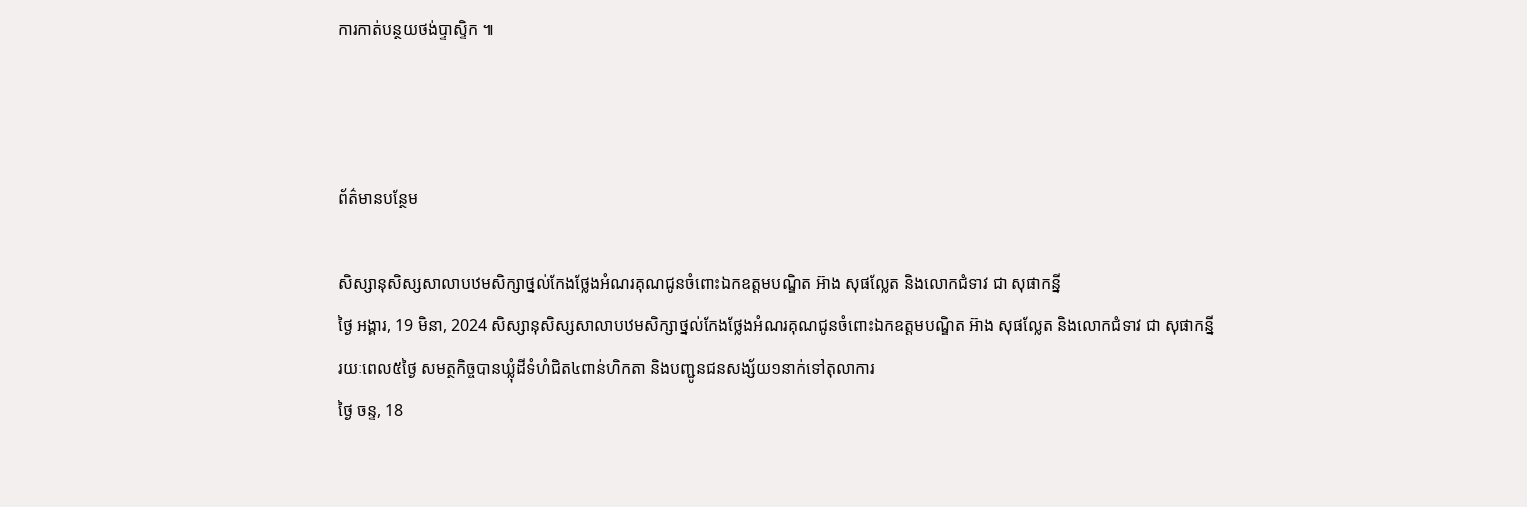ការកាត់បន្ថយថង់ប្ទាស្ទិក ៕



ព័ត៌មានបន្ថែម

សិស្សានុសិស្សសាលាបឋមសិក្សាថ្នល់កែងថ្លែងអំណរគុណជូនចំពោះឯកឧត្តមបណ្ឌិត អ៊ាង សុផល្លែត និងលោកជំទាវ ជា សុផាកន្នី
ថ្ងៃ អង្គារ, 19 មិនា, 2024 សិស្សានុសិស្សសាលាបឋមសិក្សាថ្នល់កែងថ្លែងអំណរគុណជូនចំពោះឯកឧត្តមបណ្ឌិត អ៊ាង សុផល្លែត និងលោកជំទាវ ជា សុផាកន្នី
រយៈពេល៥ថ្ងៃ សមត្ថកិច្ចបានឃ្លុំដីទំហំជិត៤ពាន់ហិកតា និងបញ្ជូនជនសង្ស័យ១នាក់ទៅតុលាការ
ថ្ងៃ ចន្ទ, 18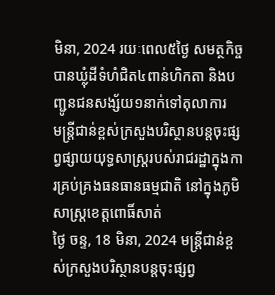មិនា, 2024 រយៈពេល៥ថ្ងៃ សមត្ថកិច្ចបានឃ្លុំដីទំហំជិត៤ពាន់ហិកតា និងបញ្ជូនជនសង្ស័យ១នាក់ទៅតុលាការ
មន្រ្តីជាន់ខ្ពស់ក្រសួងបរិស្ថានបន្តចុះផ្សព្វផ្សាយយុទ្ធសាស្រ្តរបស់រាជរដ្ឋាក្នុងការគ្រប់គ្រងធនធានធម្មជាតិ នៅក្នុងភូមិសាស្រ្តខេត្តពោធិ៍សាត់
ថ្ងៃ ចន្ទ, 18 មិនា, 2024 មន្រ្តីជាន់ខ្ពស់ក្រសួងបរិស្ថានបន្តចុះផ្សព្វ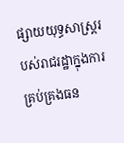ផ្សាយយុទ្ធសាស្រ្តរបស់រាជរដ្ឋាក្នុងការគ្រប់គ្រងធន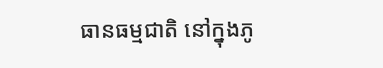ធានធម្មជាតិ នៅក្នុងភូ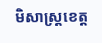មិសាស្រ្តខេត្ត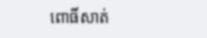ពោធិ៍សាត់